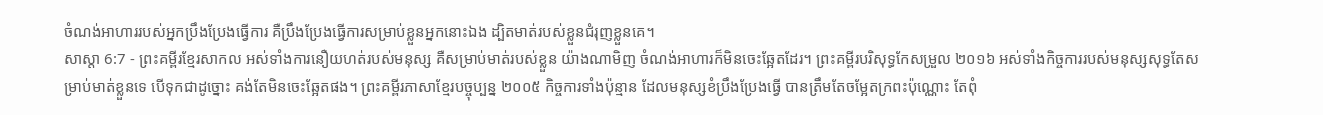ចំណង់អាហាររបស់អ្នកប្រឹងប្រែងធ្វើការ គឺប្រឹងប្រែងធ្វើការសម្រាប់ខ្លួនអ្នកនោះឯង ដ្បិតមាត់របស់ខ្លួនជំរុញខ្លួនគេ។
សាស្តា 6:7 - ព្រះគម្ពីរខ្មែរសាកល អស់ទាំងការនឿយហត់របស់មនុស្ស គឺសម្រាប់មាត់របស់ខ្លួន យ៉ាងណាមិញ ចំណង់អាហារក៏មិនចេះឆ្អែតដែរ។ ព្រះគម្ពីរបរិសុទ្ធកែសម្រួល ២០១៦ អស់ទាំងកិច្ចការរបស់មនុស្សសុទ្ធតែសម្រាប់មាត់ខ្លួនទេ បើទុកជាដូច្នោះ គង់តែមិនចេះឆ្អែតផង។ ព្រះគម្ពីរភាសាខ្មែរបច្ចុប្បន្ន ២០០៥ កិច្ចការទាំងប៉ុន្មាន ដែលមនុស្សខំប្រឹងប្រែងធ្វើ បានត្រឹមតែចម្អែតក្រពះប៉ុណ្ណោះ តែពុំ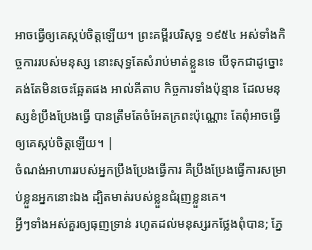អាចធ្វើឲ្យគេស្កប់ចិត្តឡើយ។ ព្រះគម្ពីរបរិសុទ្ធ ១៩៥៤ អស់ទាំងកិច្ចការរបស់មនុស្ស នោះសុទ្ធតែសំរាប់មាត់ខ្លួនទេ បើទុកជាដូច្នោះ គង់តែមិនចេះឆ្អែតផង អាល់គីតាប កិច្ចការទាំងប៉ុន្មាន ដែលមនុស្សខំប្រឹងប្រែងធ្វើ បានត្រឹមតែចំអែតក្រពះប៉ុណ្ណោះ តែពុំអាចធ្វើឲ្យគេស្កប់ចិត្តឡើយ។ |
ចំណង់អាហាររបស់អ្នកប្រឹងប្រែងធ្វើការ គឺប្រឹងប្រែងធ្វើការសម្រាប់ខ្លួនអ្នកនោះឯង ដ្បិតមាត់របស់ខ្លួនជំរុញខ្លួនគេ។
អ្វីៗទាំងអស់គួរឲ្យធុញទ្រាន់ រហូតដល់មនុស្សរកថ្លែងពុំបាន; ភ្នែ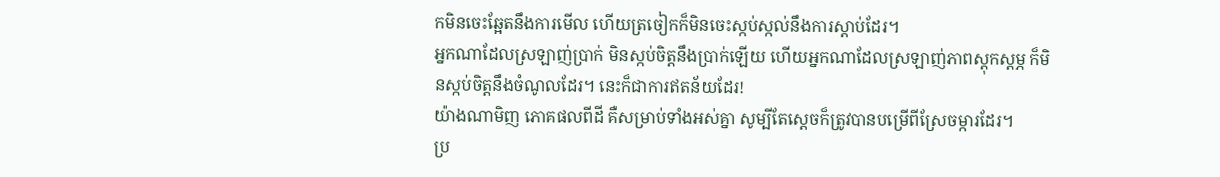កមិនចេះឆ្អែតនឹងការមើល ហើយត្រចៀកក៏មិនចេះស្កប់ស្កល់នឹងការស្ដាប់ដែរ។
អ្នកណាដែលស្រឡាញ់ប្រាក់ មិនស្កប់ចិត្តនឹងប្រាក់ឡើយ ហើយអ្នកណាដែលស្រឡាញ់ភាពស្ដុកស្ដម្ភ ក៏មិនស្កប់ចិត្តនឹងចំណូលដែរ។ នេះក៏ជាការឥតន័យដែរ!
យ៉ាងណាមិញ ភោគផលពីដី គឺសម្រាប់ទាំងអស់គ្នា សូម្បីតែស្ដេចក៏ត្រូវបានបម្រើពីស្រែចម្ការដែរ។
ប្រ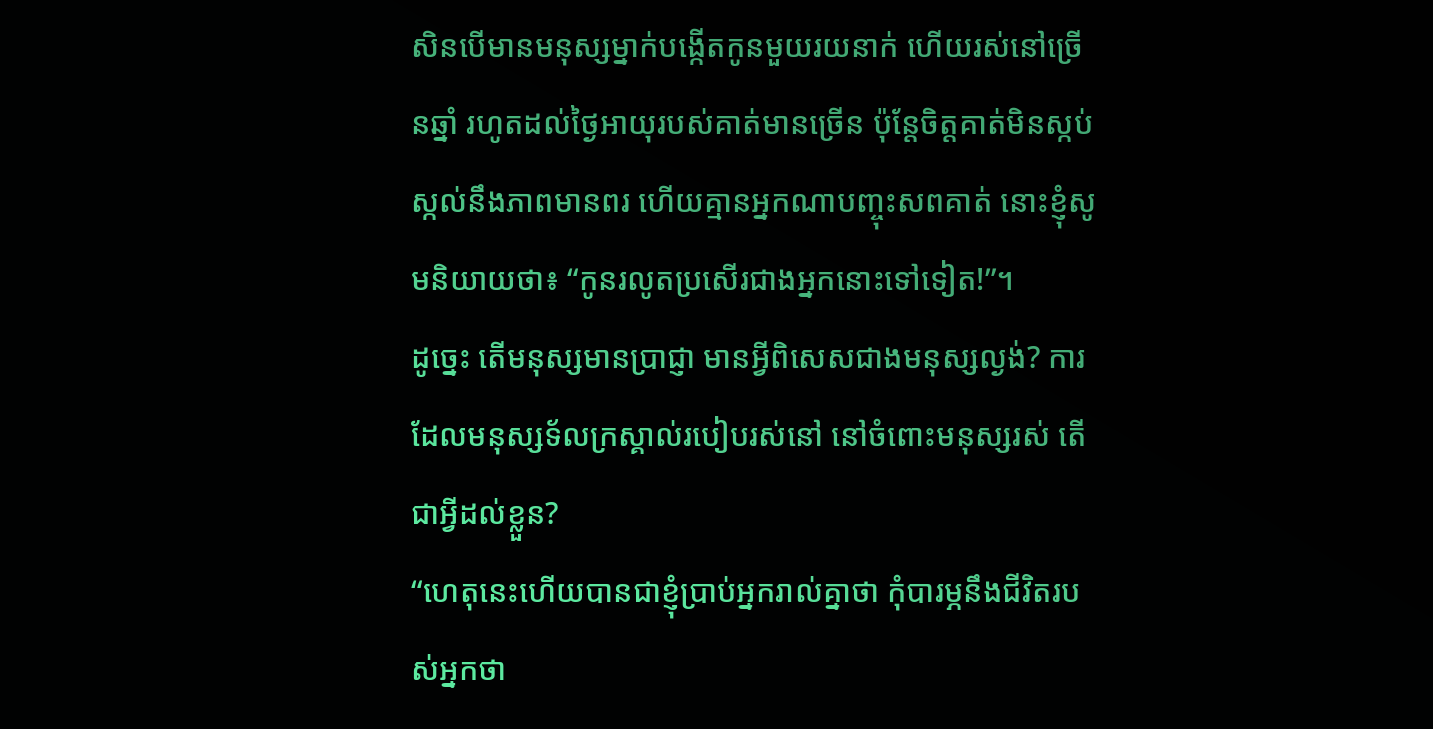សិនបើមានមនុស្សម្នាក់បង្កើតកូនមួយរយនាក់ ហើយរស់នៅច្រើនឆ្នាំ រហូតដល់ថ្ងៃអាយុរបស់គាត់មានច្រើន ប៉ុន្តែចិត្តគាត់មិនស្កប់ស្កល់នឹងភាពមានពរ ហើយគ្មានអ្នកណាបញ្ចុះសពគាត់ នោះខ្ញុំសូមនិយាយថា៖ “កូនរលូតប្រសើរជាងអ្នកនោះទៅទៀត!”។
ដូច្នេះ តើមនុស្សមានប្រាជ្ញា មានអ្វីពិសេសជាងមនុស្សល្ងង់? ការដែលមនុស្សទ័លក្រស្គាល់របៀបរស់នៅ នៅចំពោះមនុស្សរស់ តើជាអ្វីដល់ខ្លួន?
“ហេតុនេះហើយបានជាខ្ញុំប្រាប់អ្នករាល់គ្នាថា កុំបារម្ភនឹងជីវិតរបស់អ្នកថា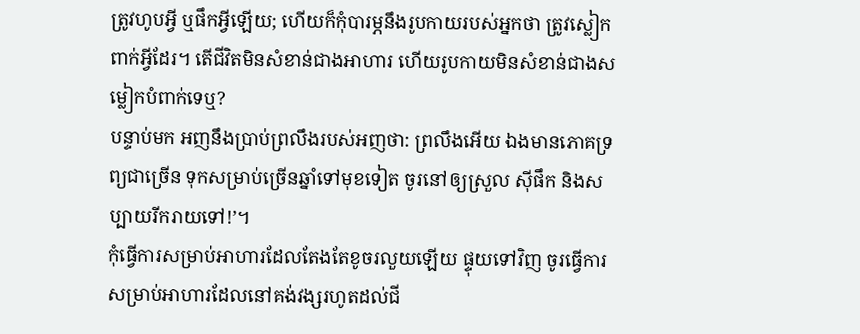ត្រូវហូបអ្វី ឬផឹកអ្វីឡើយ; ហើយក៏កុំបារម្ភនឹងរូបកាយរបស់អ្នកថា ត្រូវស្លៀកពាក់អ្វីដែរ។ តើជីវិតមិនសំខាន់ជាងអាហារ ហើយរូបកាយមិនសំខាន់ជាងសម្លៀកបំពាក់ទេឬ?
បន្ទាប់មក អញនឹងប្រាប់ព្រលឹងរបស់អញថា: ព្រលឹងអើយ ឯងមានភោគទ្រព្យជាច្រើន ទុកសម្រាប់ច្រើនឆ្នាំទៅមុខទៀត ចូរនៅឲ្យស្រួល ស៊ីផឹក និងសប្បាយរីករាយទៅ!’។
កុំធ្វើការសម្រាប់អាហារដែលតែងតែខូចរលួយឡើយ ផ្ទុយទៅវិញ ចូរធ្វើការសម្រាប់អាហារដែលនៅគង់វង្សរហូតដល់ជី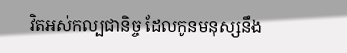វិតអស់កល្បជានិច្ច ដែលកូនមនុស្សនឹង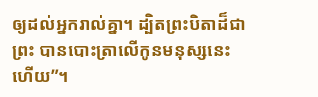ឲ្យដល់អ្នករាល់គ្នា។ ដ្បិតព្រះបិតាដ៏ជាព្រះ បានបោះត្រាលើកូនមនុស្សនេះហើយ”។